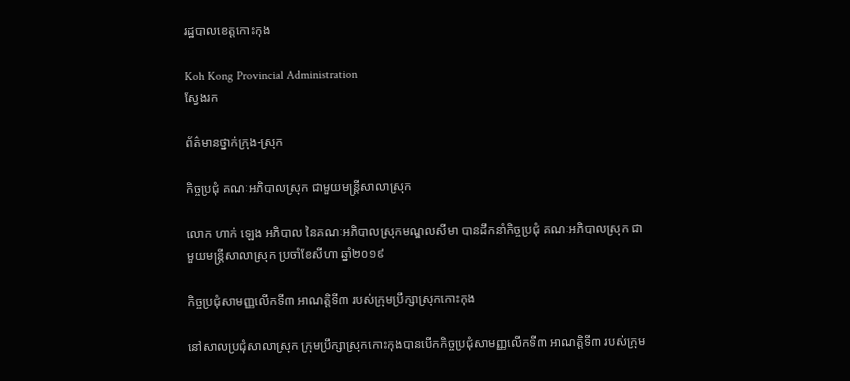រដ្ឋបាលខេត្តកោះកុង

Koh Kong Provincial Administration
ស្វែងរក

ព័ត៌មានថ្នាក់ក្រុង-ស្រុក

កិច្ចប្រជុំ គណៈអភិបាលស្រុក ជាមួយមន្រ្តីសាលាស្រុក

លោក ហាក់ ឡេង អភិបាល នៃគណៈអភិបាលស្រុកមណ្ឌលសីមា បានដឹកនាំកិច្ចប្រជុំ គណៈអភិបាលស្រុក ជាមួយមន្រ្តីសាលាស្រុក ប្រចាំខែសីហា ឆ្នាំ២០១៩

កិច្ចប្រជុំសាមញ្ញលើកទី៣ អាណត្តិទី៣ របស់ក្រុមប្រឹក្សាស្រុកកោះកុង

នៅសាលប្រជុំសាលាស្រុក ក្រុមប្រឹក្សាស្រុកកោះកុងបានបើកកិច្ចប្រជុំសាមញ្ញលើកទី៣ អាណត្តិទី៣ របស់ក្រុម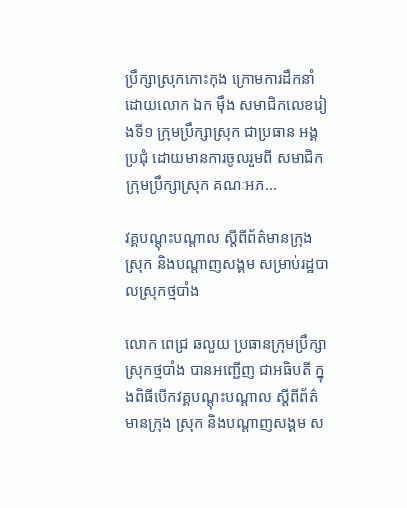ប្រឹក្សាស្រុកកោះកុង ក្រោមការដឹកនាំដោយលោក ឯក ម៉ឹង សមាជិកលេខរៀងទី១ ក្រុមប្រឹក្សាស្រុក ជាប្រធាន អង្គប្រជុំ ដោយមានការចូលរួមពី សមាជិកក្រុមប្រឹក្សាស្រុក គណៈអភ...

វគ្គបណ្តុះបណ្តាល ស្តីពីព័ត៌មានក្រុង ស្រុក និងបណ្តាញសង្គម សម្រាប់រដ្ឋបាលស្រុកថ្មបាំង

លោក ពេជ្រ ឆលួយ ប្រធានក្រុមប្រឹក្សាស្រុកថ្មបាំង បានអញ្ជើញ ជាអធិបតី ក្នុងពិធីបើកវគ្គបណ្តុះបណ្តាល ស្តីពីព័ត៌មានក្រុង ស្រុក និងបណ្តាញសង្គម ស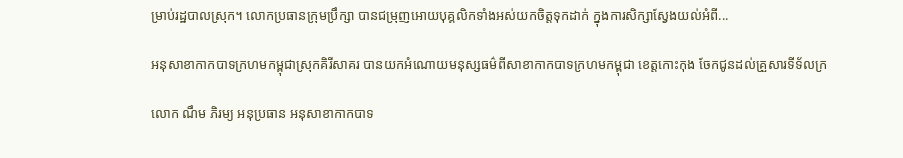ម្រាប់រដ្ឋបាលស្រុក។ លោកប្រធានក្រុមប្រឹក្សា បានជម្រុញអោយបុគ្គលិកទាំងអស់យកចិត្តទុកដាក់ ក្នុងការសិក្សាស្វែងយល់អំពី...

អនុសាខាកាកបាទក្រហមកម្ពុជាស្រុកគិរីសាគរ បានយកអំណោយមនុស្សធម៌ពីសាខាកាកបាទក្រហមកម្ពុជា ខេត្តកោះកុង ចែកជូនដល់គ្រួសារទីទ័លក្រ

លោក ណឹម ភិរម្យ អនុប្រធាន អនុសាខាកាកបាទ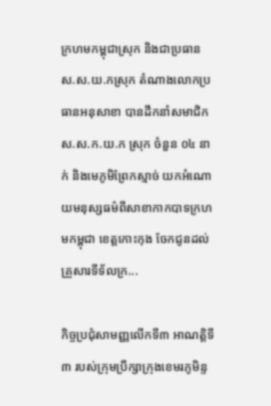ក្រហមកម្ពុជាស្រុក និងជាប្រធាន ស.ស.យ.កស្រុក តំណាងលោកប្រធានអនុសាខា បានដឹកនាំសមាជិក ស.ស.ក.យ.ក ស្រុក ចំនួន ០៤ នាក់ និងមេភូមិព្រែកស្មាច់ យកអំណោយមនុស្សធម៌ពីសាខាកាកបាទក្រហមកម្ពុជា ខេត្តកោះកុង ចែកជូនដល់គ្រួសារទីទ័លក្រ...

កិច្ចប្រជុំសាមញ្ញលើកទី៣ អាណត្តិទី៣ របស់ក្រុមប្រឹក្សាក្រុងខេមរភូមិន្ទ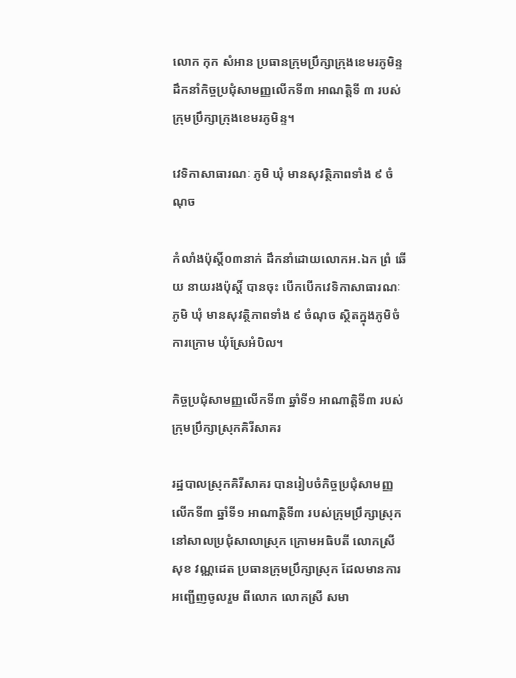លោក កុក សំអាន ប្រធានក្រុមប្រឹក្សាក្រុងខេមរភូមិន្ទ ដឹកនាំកិច្ចប្រជុំសាមញ្ញលើកទី៣ អាណត្តិទី ៣ របស់ក្រុមប្រឹក្សាក្រុងខេមរភូមិន្ទ។

វេទិកាសាធារណៈ ភូមិ ឃុំ មានសុវត្ថិភាពទាំង ៩ ចំណុច

កំលាំងប៉ុស្តិ៍០៣នាក់ ដឹកនាំដោយលោកអ.ឯក ព្រំ ឆើយ នាយរងប៉ុស្តិ៍ បានចុះ បើកបើកវេទិកាសាធារណៈ ភូមិ ឃុំ មានសុវត្ថិភាពទាំង ៩ ចំណុច ស្ថិតក្នុងភូមិចំការក្រោម ឃុំស្រែអំបិល។

កិច្ចប្រជុំសាមញ្ញលើកទី៣ ឆ្នាំទី១ អាណាត្តិទី៣ របស់ក្រុមប្រឹក្សាស្រុកគិរីសាគរ

រដ្ឋបាលស្រុកគិរីសាគរ បានរៀបចំកិច្ចប្រជុំសាមញ្ញលើកទី៣ ឆ្នាំទី១ អាណាត្តិទី៣ របស់ក្រុមប្រឹក្សាស្រុក នៅសាលប្រជុំសាលាស្រុក ក្រោមអធិបតី លោកស្រី សុខ វណ្ណដេត ប្រធានក្រុមប្រឹក្សាស្រុក ដែលមានការអញ្ជើញចូលរួម ពីលោក លោកស្រី សមា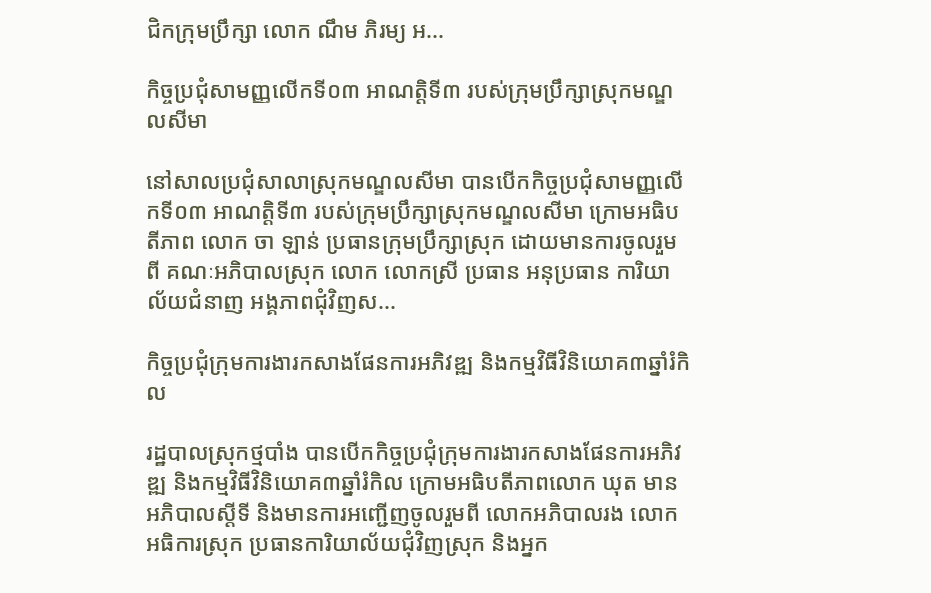ជិកក្រុមប្រឹក្សា លោក ណឹម ភិរម្យ អ...

កិច្ចប្រជុំសាមញ្ញលើកទី០៣ អាណត្តិទី៣ របស់ក្រុមប្រឹក្សាស្រុកមណ្ឌលសីមា

នៅសាលប្រជុំសាលាស្រុកមណ្ឌលសីមា បានបើកកិច្ចប្រជុំសាមញ្ញលើកទី០៣ អាណត្តិទី៣ របស់ក្រុមប្រឹក្សាស្រុកមណ្ឌលសីមា ក្រោមអធិបតីភាព លោក ចា ឡាន់ ប្រធានក្រុមប្រឹក្សាស្រុក ដោយមានការចូលរួមពី គណៈអភិបាលស្រុក លោក លោកស្រី ប្រធាន អនុប្រធាន ការិយាល័យជំនាញ អង្គភាពជុំវិញស...

កិច្ចប្រជុំក្រុមការងារកសាងផែនការអភិវឌ្ឍ និងកម្មវិធីវិនិយោគ៣ឆ្នាំរំកិល

រដ្ឋបាលស្រុកថ្មបាំង បានបើកកិច្ចប្រជុំក្រុមការងារកសាងផែនការអភិវឌ្ឍ និងកម្មវិធីវិនិយោគ៣ឆ្នាំរំកិល ក្រោមអធិបតីភាពលោក ឃុត មាន អភិបាលស្តីទី និងមានការអញ្ជើញចូលរួមពី លោកអភិបាលរង លោកអធិការស្រុក ប្រធានការិយាល័យជុំវិញស្រុក និងអ្នក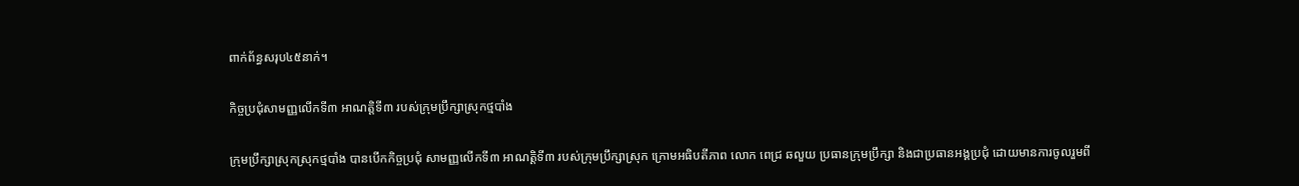ពាក់ព័ន្ធសរុប៤៥នាក់។

កិច្ចប្រជុំសាមញ្ញលើកទី៣ អាណត្តិទី៣ របស់ក្រុមប្រឹក្សាស្រុកថ្មបាំង

ក្រុមប្រឹក្សាស្រុកស្រុកថ្មបាំង បានបើកកិច្ចប្រជុំ សាមញ្ញលើកទី៣ អាណត្តិទី៣ របស់ក្រុមប្រឹក្សាស្រុក ក្រោមអធិបតីភាព លោក ពេជ្រ ឆលួយ ប្រធានក្រុមប្រឹក្សា និងជាប្រធានអង្គប្រជុំ ដោយមានការចូលរួមពី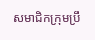សមាជិកក្រុមប្រឹ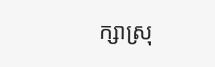ក្សាស្រុ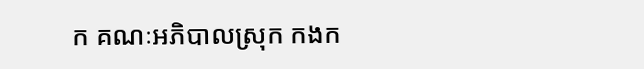ក គណៈអភិបាលស្រុក កងក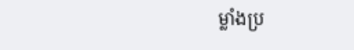ម្លាំងប្រ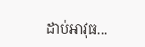ដាប់អាវុធ...